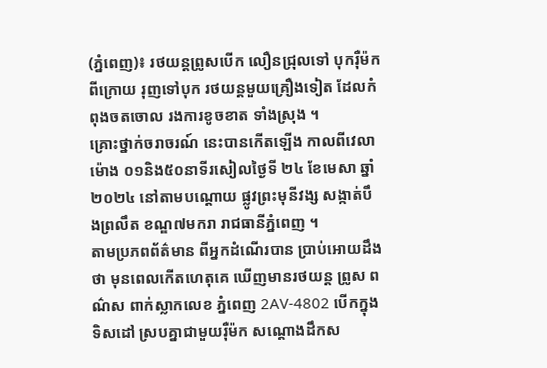(ភ្នំពេញ)៖ រថយន្តព្រូសបើក លឿនជ្រុលទៅ បុករ៉ឺម៉កពីក្រោយ រុញទៅបុក រថយន្តមួយគ្រឿងទៀត ដែលកំពុងចតចោល រងការខូចខាត ទាំងស្រុង ។
គ្រោះថ្នាក់ចរាចរណ៍ នេះបានកើតឡើង កាលពីវេលាម៉ោង ០១និង៥០នាទីរសៀលថ្ងៃទី ២៤ ខែមេសា ឆ្នាំ២០២៤ នៅតាមបណ្តោយ ផ្លូវព្រះមុនីវង្ស សង្កាត់បឹងព្រលឹត ខណ្ឌ៧មករា រាជធានីភ្នំពេញ ។
តាមប្រភពព័ត៌មាន ពីអ្នកដំណើរបាន ប្រាប់អោយដឹងថា មុនពេលកើតហេតុគេ ឃើញមានរថយន្ត ព្រូស ពណ៌ស ពាក់ស្លាកលេខ ភ្នំពេញ 2AV-4802 បើកក្នុងទិសដៅ ស្របគ្នាជាមួយរ៉ឺម៉ក សណ្តោងដឹកស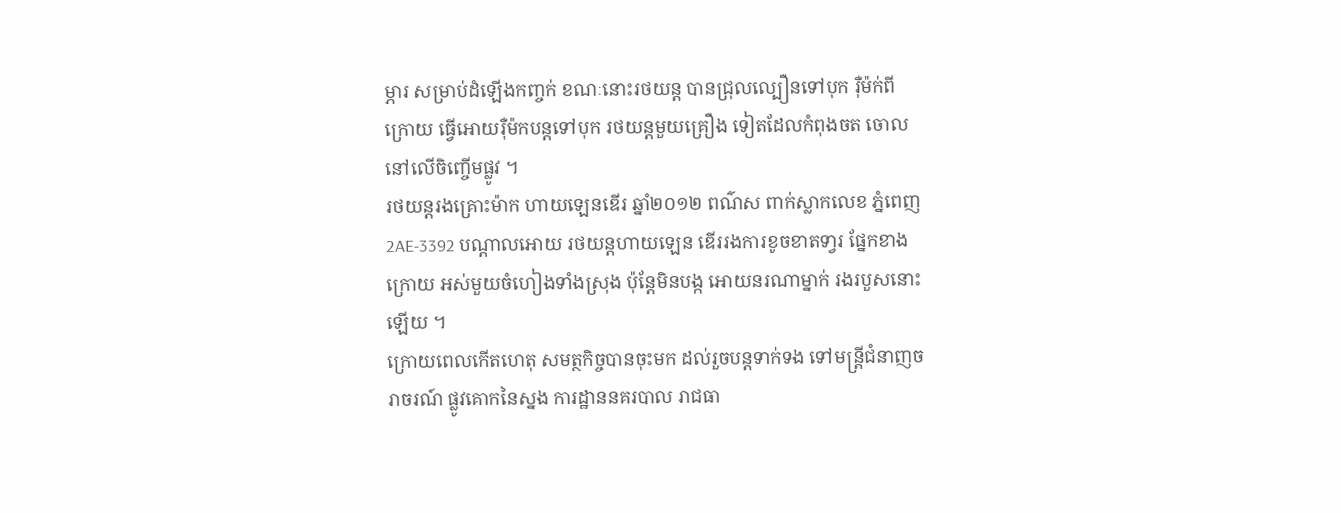ម្ភារ សម្រាប់ដំឡើងកញ្ចក់ ខណៈនោះរថយន្ត បានជ្រុលល្បឿនទៅបុក រ៉ឺម៉ក់ពីក្រោយ ធ្វើអោយរ៉ឺម៉កបន្តទៅបុក រថយន្តមួយគ្រឿង ទៀតដែលកំពុងចត ចោលនៅលើចិញ្ចើមផ្លូវ ។
រថយន្តរងគ្រោះម៉ាក ហាយឡេនឌើរ ឆ្នាំ២០១២ ពណ៌ស ពាក់ស្លាកលេខ ភ្នំពេញ 2AE-3392 បណ្តាលអោយ រថយន្តហាយឡេន ឌើររងការខូចខាតទា្វរ ផ្នែកខាងក្រោយ អស់មួយចំហៀងទាំងស្រុង ប៉ុន្តែមិនបង្ក អោយនរណាម្នាក់ រងរបួសនោះឡើយ ។
ក្រោយពេលកើតហេតុ សមត្ថកិច្ចបានចុះមក ដល់រួចបន្តទាក់ទង ទៅមន្រ្តីជំនាញចរាចរណ៍ ផ្លូវគោកនៃស្នង ការដ្ឋាននគរបាល រាជធា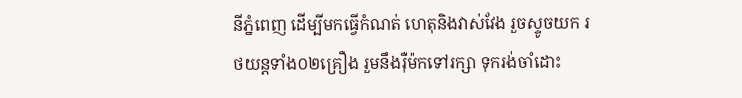នីភ្នំពេញ ដើម្បីមកធ្វើកំណត់ ហេតុនិងវាស់វែង រួចស្ទូចយក រថយន្តទាំង០២គ្រឿង រួមនឹងរ៉ឺម៉កទៅរក្សា ទុករង់ចាំដោះ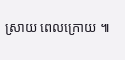ស្រាយ ពេលក្រោយ ៕